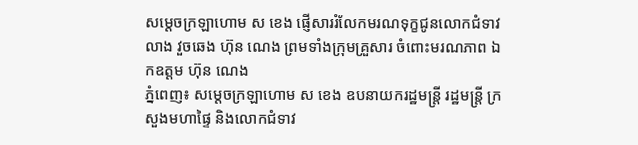សម្តេចក្រឡាហោម ស ខេង ផ្ញើសាររំលែកមរណទុក្ខជូនលោកជំទាវ លាង វួចឆេង ហ៊ុន ណេង ព្រមទាំងក្រុមគ្រួសារ ចំពោះមរណភាព ឯកឧត្តម ហ៊ុន ណេង
ភ្នំពេញ៖ សម្តេចក្រឡាហោម ស ខេង ឧបនាយករដ្ឋមន្រ្តី រដ្ឋមន្រ្តី ក្រសួងមហាផ្ទៃ និងលោកជំទាវ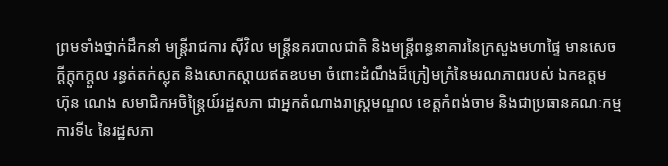ព្រមទាំងថ្នាក់ដឹកនាំ មន្ត្រីរាជការ ស៊ីវិល មន្ត្រីនគរបាលជាតិ និងមន្ត្រីពន្ធនាគារនៃក្រសួងមហាផ្ទៃ មានសេចក្ដីក្ដុកក្ដួល រន្ធត់តក់ស្លុត និងសោកស្ដាយឥតឧបមា ចំពោះដំណឹងដ៏ក្រៀមក្រំនៃមរណភាពរបស់ ឯកឧត្តម ហ៊ុន ណេង សមាជិកអចិន្ដ្រៃយ៍រដ្ឋសភា ជាអ្នកតំណាងរាស្ដ្រមណ្ឌល ខេត្តកំពង់ចាម និងជាប្រធានគណៈកម្មការទី៤ នៃរដ្ឋសភា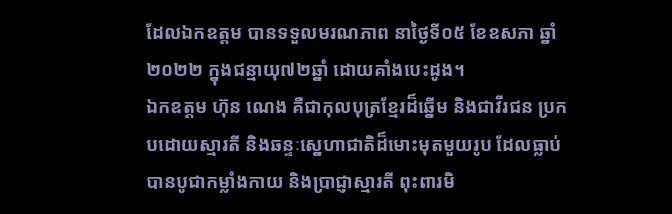ដែលឯកឧត្តម បានទទួលមរណភាព នាថ្ងៃទី០៥ ខែឧសភា ឆ្នាំ២០២២ ក្នុងជន្មាយុ៧២ឆ្នាំ ដោយគាំងបេះដូង។
ឯកឧត្តម ហ៊ុន ណេង គឺជាកុលបុត្រខ្មែរដ៏ឆ្នើម និងជាវីរជន ប្រកបដោយស្មារតី និងឆន្ទៈស្នេហាជាតិដ៏មោះមុតមួយរូប ដែលធ្លាប់បានបូជាកម្លាំងកាយ និងប្រាជ្ញាស្មារតី ពុះពារមិ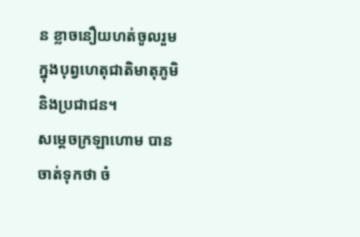ន ខ្លាចនឿយហត់ចូលរួម ក្នុងបុព្វហេតុជាតិមាតុភូមិ និងប្រជាជន។
សម្ដេចក្រឡាហោម បានចាត់ទុកថា ចំ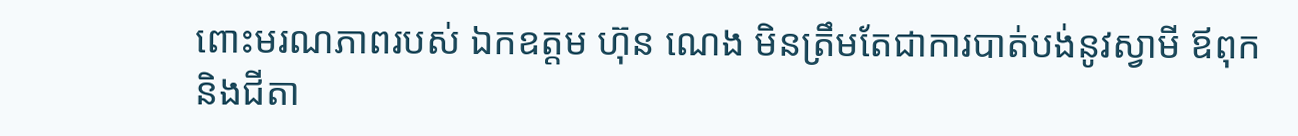ពោះមរណភាពរបស់ ឯកឧត្តម ហ៊ុន ណេង មិនត្រឹមតែជាការបាត់បង់នូវស្វាមី ឪពុក និងជីតា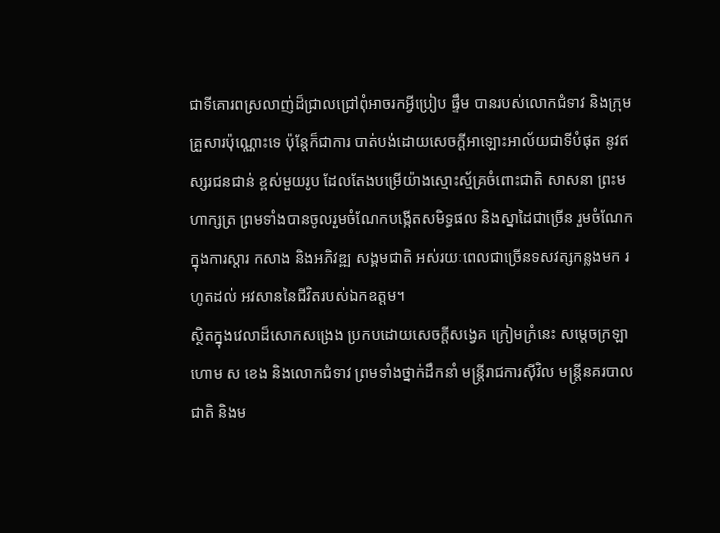ជាទីគោរពស្រលាញ់ដ៏ជ្រាលជ្រៅពុំអាចរកអ្វីប្រៀប ផ្ទឹម បានរបស់លោកជំទាវ និងក្រុមគ្រួសារប៉ុណ្ណោះទេ ប៉ុន្តែក៏ជាការ បាត់បង់ដោយសេចក្តីអាឡោះអាល័យជាទីបំផុត នូវឥស្សរជនជាន់ ខ្ពស់មួយរូប ដែលតែងបម្រើយ៉ាងស្មោះស្ម័គ្រចំពោះជាតិ សាសនា ព្រះមហាក្សត្រ ព្រមទាំងបានចូលរួមចំណែកបង្កើតសមិទ្ធផល និងស្នាដៃជាច្រើន រួមចំណែកក្នុងការស្តារ កសាង និងអភិវឌ្ឍ សង្គមជាតិ អស់រយៈពេលជាច្រើនទសវត្សកន្លងមក រហូតដល់ អវសាននៃជីវិតរបស់ឯកឧត្តម។
ស្ថិតក្នុងវេលាដ៏សោកសង្រេង ប្រកបដោយសេចក្តីសង្វេគ ក្រៀមក្រំនេះ សម្ដេចក្រឡាហោម ស ខេង និងលោកជំទាវ ព្រមទាំងថ្នាក់ដឹកនាំ មន្ត្រីរាជការស៊ីវិល មន្ត្រីនគរបាលជាតិ និងម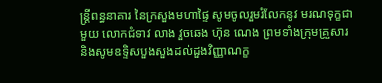ន្ត្រីពន្ធនាគារ នៃក្រសួងមហាផ្ទៃ សូមចូលរួមរំលែកនូវ មរណទុក្ខជាមួយ លោកជំទាវ លាង វួចឆេង ហ៊ុន ណេង ព្រមទាំងក្រុមគ្រួសារ និងសូមឧទ្ទិសបួងសួងដល់ដួងវិញ្ញាណក្ខ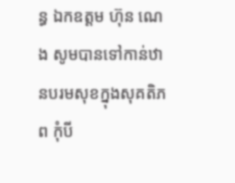ន្ធ ឯកឧត្តម ហ៊ុន ណេង សូមបានទៅកាន់ឋានបរមសុខក្នុងសុគតិភព កុំបី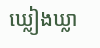ឃ្លៀងឃ្លា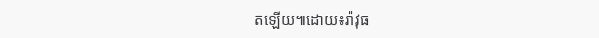តឡើយ៕ដោយ៖រ៉ាវុធ